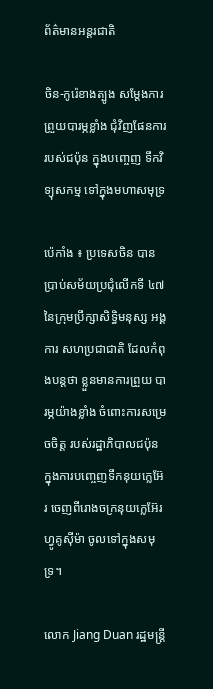ព័ត៌មានអន្តរជាតិ

ចិន-កូរ៉េខាងត្បូង សម្ដែងការព្រួយបារម្ភខ្លាំង ជុំវិញផែនការរបស់ជប៉ុន ក្នុងបញ្ចេញ ទឹកវិទ្យុសកម្ម ទៅក្នុងមហាសមុទ្រ

ប៉េកាំង ៖ ប្រទេសចិន បានប្រាប់សម័យប្រជុំលើកទី ៤៧ នៃក្រុមប្រឹក្សាសិទ្ធិមនុស្ស អង្គការ សហប្រជាជាតិ ដែលកំពុងបន្តថា ខ្លួនមានការព្រួយ បារម្ភយ៉ាងខ្លាំង ចំពោះការសម្រេចចិត្ត របស់រដ្ឋាភិបាលជប៉ុន ក្នុងការបញ្ចេញទឹកនុយក្លេអ៊ែរ ចេញពីរោងចក្រនុយក្លេអ៊ែរ ហ្វូគូស៊ីម៉ា ចូលទៅក្នុងសមុទ្រ។

លោក Jiang Duan រដ្ឋមន្រ្តី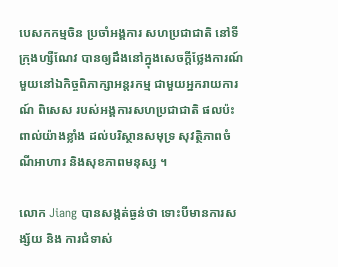បេសកកម្មចិន ប្រចាំអង្គការ សហប្រជាជាតិ នៅទីក្រុងហ្សឺណែវ បានឲ្យដឹងនៅក្នុងសេចក្តីថ្លែងការណ៍ មួយនៅឯកិច្ចពិភាក្សាអន្តរកម្ម ជាមួយអ្នករាយការណ៍ ពិសេស របស់អង្គការសហប្រជាជាតិ ផលប៉ះពាល់យ៉ាងខ្លាំង ដល់បរិស្ថានសមុទ្រ សុវត្ថិភាពចំណីអាហារ និងសុខភាពមនុស្ស ។

លោក Jiang បានសង្កត់ធ្ងន់ថា ទោះបីមានការសង្ស័យ និង ការជំទាស់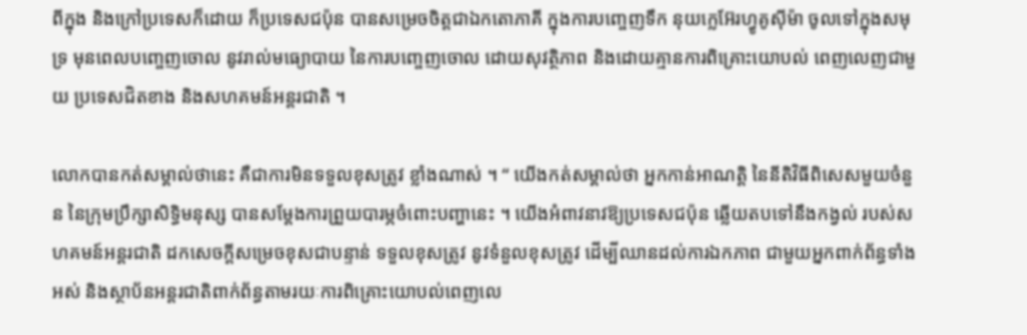ពីក្នុង និងក្រៅប្រទេសក៏ដោយ ក៏ប្រទេសជប៉ុន បានសម្រេចចិត្តជាឯកតោភាគី ក្នុងការបញ្ចេញទឹក នុយក្លេអ៊ែរហ្វូគូស៊ីម៉ា ចូលទៅក្នុងសមុទ្រ មុនពេលបញ្ចេញចោល នូវរាល់មធ្យោបាយ នៃការបញ្ចេញចោល ដោយសុវត្ថិភាព និងដោយគ្មានការពិគ្រោះយោបល់ ពេញលេញជាមួយ ប្រទេសជិតខាង និងសហគមន៍អន្តរជាតិ ។

លោកបានកត់សម្គាល់ថានេះ គឺជាការមិនទទួលខុសត្រូវ ខ្លាំងណាស់ ។ “ យើងកត់សម្គាល់ថា អ្នកកាន់អាណត្តិ នៃនីតិវិធីពិសេសមួយចំនួន នៃក្រុមប្រឹក្សាសិទ្ធិមនុស្ស បានសម្តែងការព្រួយបារម្ភចំពោះបញ្ហានេះ ។ យើងអំពាវនាវឱ្យប្រទេសជប៉ុន ឆ្លើយតបទៅនឹងកង្វល់ របស់សហគមន៍អន្តរជាតិ ដកសេចក្តីសម្រេចខុសជាបន្ទាន់ ទទួលខុសត្រូវ នូវទំនួលខុសត្រូវ ដើម្បីឈានដល់ការឯកភាព ជាមួយអ្នកពាក់ព័ន្ធទាំងអស់ និងស្ថាប័នអន្តរជាតិពាក់ព័ន្ធតាមរយៈការពិគ្រោះយោបល់ពេញលេ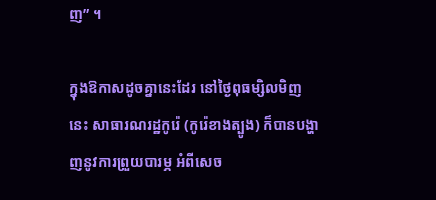ញ” ។

ក្នុងឱកាសដូចគ្នានេះដែរ នៅថ្ងៃពុធម្សិលមិញនេះ សាធារណរដ្ឋកូរ៉េ (កូរ៉េខាងត្បូង) ក៏បានបង្ហាញនូវការព្រួយបារម្ភ អំពីសេច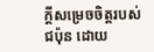ក្តីសម្រេចចិត្តរបស់ជប៉ុន ដោយ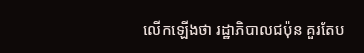លើកឡើងថា រដ្ឋាភិបាលជប៉ុន គួរតែប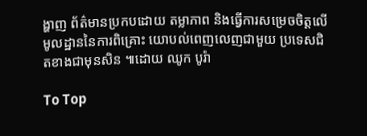ង្ហាញ ព័ត៌មានប្រកបដោយ តម្លាភាព និងធ្វើការសម្រេចចិត្តលើមូលដ្ឋាននៃការពិគ្រោះ យោបល់ពេញលេញជាមួយ ប្រទេសជិតខាងជាមុនសិន ៕ដោយ ឈូក បូរ៉ា

To Top